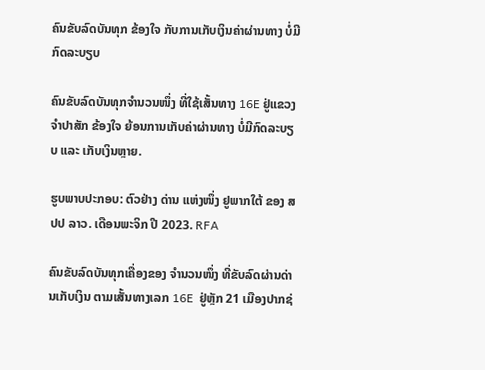ຄົນຂັບລົດບັນທຸກ ຂ້ອງໃຈ ກັບການເກັບເງິນຄ່າຜ່ານທາງ ບໍ່ມີກົດລະບຽບ

ຄົນຂັບລົດບັນທຸກຈໍານວນໜຶ່ງ ທີ່ໃຊ້ເສັ້ນທາງ 16E ຢູ່ແຂວງຈໍາປາສັກ ຂ້ອງໃຈ ຍ້ອນການເກັບຄ່າຜ່ານທາງ ບໍ່ມີກົດລະບຽບ ແລະ ເກັບເງິນຫຼາຍ.

ຮູບພາບປະກອບ: ຕົວຢ່າງ ດ່ານ ແຫ່ງໜຶ່ງ ຢູພາກໃຕ້ ຂອງ ສປປ ລາວ. ເດືອນພະຈິກ ປີ 2023. RFA

ຄົນຂັບລົດບັນທຸກເຄື່ອງຂອງ ຈໍານວນໜຶ່ງ ທີ່ຂັບລົດຜ່ານດ່ານເກັບເງິນ ຕາມເສັ້ນທາງເລກ 16E  ຢູ່ຫຼັກ 21 ເມືອງປາກຊ່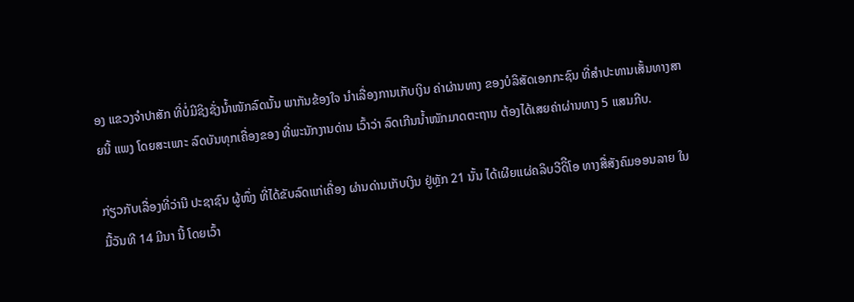ອງ ແຂວງຈໍາປາສັກ ທີ່ບໍ່ມີຊິງຊັ່ງນໍ້າໜັກລົດນັ້ນ ພາກັນຂ້ອງໃຈ ນໍາເລື່ອງການເກັບເງິນ ຄ່າຜ່ານທາງ ຂອງບໍລິສັດເອກກະຊົນ ທີ່ສໍາປະທານເສັ້ນທາງສາຍນີ້ ແພງ ໂດຍສະເພາະ ລົດບັນທຸກເຄື່ອງຂອງ ທີ່ພະນັກງານດ່ານ ເວົ້າວ່າ ລົດເກີນນໍ້າໜັກມາດຕະຖານ ຕ້ອງໄດ້ເສຍຄ່າຜ່ານທາງ 5 ແສນກີບ.

ກ່ຽວກັບເລື່ອງທີ່ວ່ານີ ປະຊາຊົນ ຜູ້ໜຶ່ງ ທີ່ໄດ້ຂັບລົດແກ່ເຄື່ອງ ຜ່ານດ່ານເກັບເງິນ ຢູ່ຫຼັກ 21 ນັ້ນ ໄດ້ເຜີຍແຜ່ຄລິບວີດິີໂອ ທາງສື່ສັງຄົມອອນລາຍ ໃນມື້ວັນທີ 14 ມີນາ ນີ້ ໂດຍເວົ້າ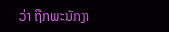ວ່າ ຖືກພະນັກງາ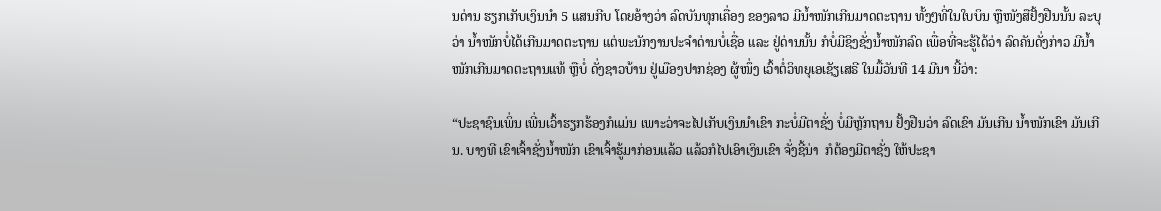ນດ່ານ ຮຽກເກັບເງິນນໍາ 5 ແສນກີບ ໂດຍອ້າງວ່າ ລົດບັນທຸກເຄື່ອງ ຂອງລາວ ມີນໍ້າໜັກເກີນມາດຕະຖານ ທັ້ງໆທີ່ໃນໃບບິນ ຫຼືໜັງສືຢັ້ງຢືນນັ້ນ ລະບຸວ່າ ນໍ້າໜັກບໍ່ໄດ້ເກີນມາດຕະຖານ ແຕ່ພະນັກງານປະຈໍາດ່ານບໍ່ເຊື່ອ ແລະ ຢູ່ດ່ານນັ້ນ ກໍບໍ່ມີຊິງຊັ່ງນໍ້າໜັກລົດ ເພື່ອທີ່ຈະຮູ້ໄດ້ວ່າ ລົດຄັນດັ່ງກ່າວ ມີນໍ້າໜັກເກີນມາດຕະຖານແທ້ ຫຼືບໍ່ ດັ່ງຊາວບ້ານ ຢູ່ເມືອງປາກຊ່ອງ ຜູ້ໜຶ່ງ ເວົ້າຕໍ່ວິທຍຸເອເຊັຽເສຣີ ໃນມື້ວັນທີ 14 ມີນາ ນີ້ວ່າ:

“ປະຊາຊົນເພິ່ນ ເພີ່ນເວົ້າຮຽກຮ້ອງກໍແມ່ນ ເພາະວ່າຈະໄປເກັບເງິນນໍາເຂົາ ກະບໍ່ມີຕາຊັ່ງ ບໍ່ມີຫຼັກຖານ ຢັ້ງຢືນວ່າ ລົດເຂົາ ມັນເກີນ ນໍ້າໜັກເຂົາ ມັນເກີນ. ບາງທີ ເຂົາເຈົ້າຊັ່ງນໍ້າໜັກ ເຂົາເຈົ້າຮູ້ມາກ່ອນແລ້ວ ແລ້ວກໍໄປເອົາເງິນເຂົາ ຈັ່ງຊີ້ນ່າ  ກໍຕ້ອງມີຕາຊັ່ງ ໃຫ້ປະຊາ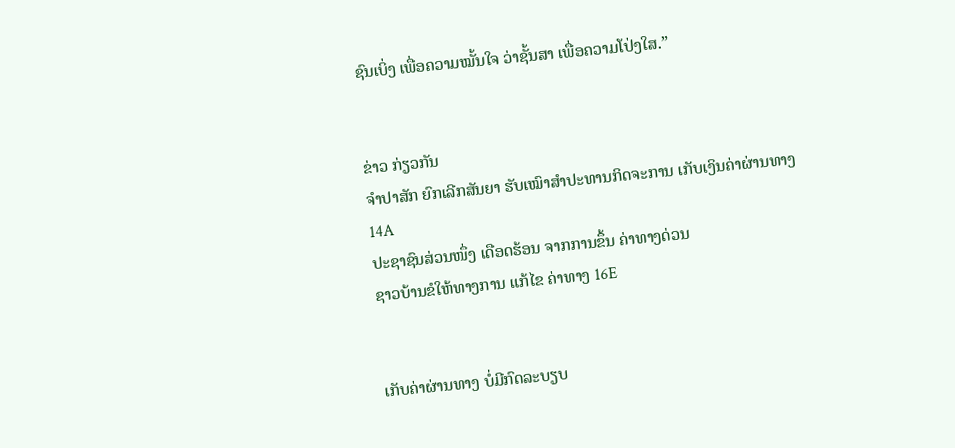ຊົນເບິ່ງ ເພື່ອຄວາມໝັ້ນໃຈ ວ່າຊັ້ນສາ ເພື່ອຄວາມໂປ່ງໃສ.”


ຂ່າວ ກ່ຽວກັນ
ຈໍາປາສັກ ຍົກເລີກສັນຍາ ຮັບເໝົາສໍາປະທານກິດຈະການ ເກັບເງິນຄ່າຜ່ານທາງ 14A
ປະຊາຊົນສ່ວນໜຶ່ງ ເດືອດຮ້ອນ ຈາກການຂຶ້ນ ຄ່າທາງດ່ວນ
ຊາວບ້ານຂໍໃຫ້ທາງການ ແກ້ໄຂ ຄ່າທາງ 16E


ເກັບຄ່າຜ່ານທາງ ບໍ່ມີກົດລະບຽບ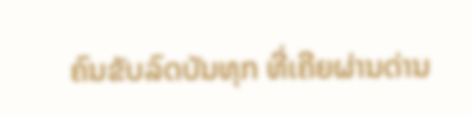ຄົນຂັບລົດບັນທຸກ ທີ່ເຄີຍຜ່ານດ່ານ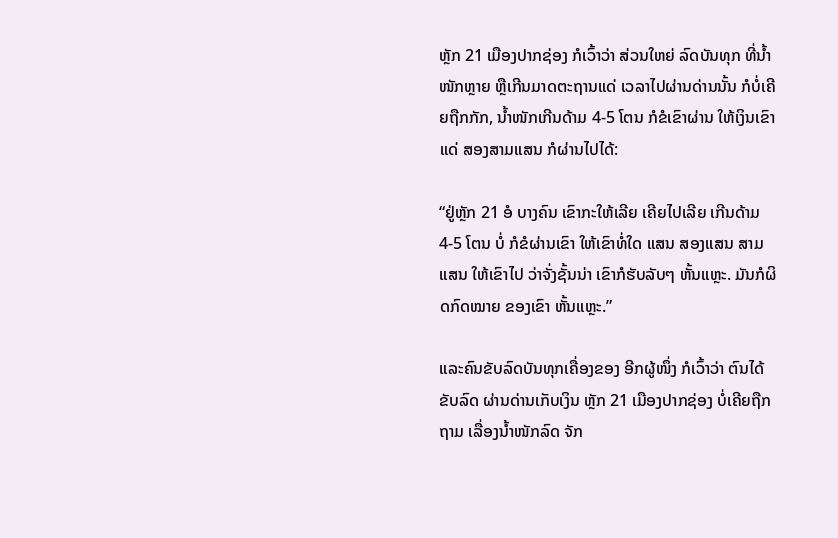ຫຼັກ 21 ເມືອງປາກຊ່ອງ ກໍເວົ້າວ່າ ສ່ວນໃຫຍ່ ລົດບັນທຸກ ທີ່ນໍ້າໜັກຫຼາຍ ຫຼືເກີນມາດຕະຖານແດ່ ເວລາໄປຜ່ານດ່ານນັ້ນ ກໍບໍ່ເຄີຍຖືກກັກ, ນໍ້າໜັກເກີນດ້າມ 4-5 ໂຕນ ກໍຂໍເຂົາຜ່ານ ໃຫ້ເງິນເຂົາແດ່ ສອງສາມແສນ ກໍຜ່ານໄປໄດ້:

“ຢູ່ຫຼັກ 21 ອໍ ບາງຄົນ ເຂົາກະໃຫ້ເລີຍ ເຄີຍໄປເລີຍ ເກີນດ້າມ 4-5 ໂຕນ ບໍ່ ກໍຂໍຜ່ານເຂົາ ໃຫ້ເຂົາທໍ່ໃດ ແສນ ສອງແສນ ສາມແສນ ໃຫ້ເຂົາໄປ ວ່າຈັ່ງຊັ້ນນ່າ ເຂົາກໍຮັບລັບໆ ຫັ້ນແຫຼະ. ມັນກໍຜິດກົດໝາຍ ຂອງເຂົາ ຫັ້ນແຫຼະ.”

ແລະຄົນຂັບລົດບັນທຸກເຄື່ອງຂອງ ອີກຜູ້ໜຶ່ງ ກໍເວົ້າວ່າ ຕົນໄດ້ຂັບລົດ ຜ່ານດ່ານເກັບເງິນ ຫຼັກ 21 ເມືອງປາກຊ່ອງ ບໍ່ເຄີຍຖືກຖາມ ເລື່ອງນໍ້າໜັກລົດ ຈັກ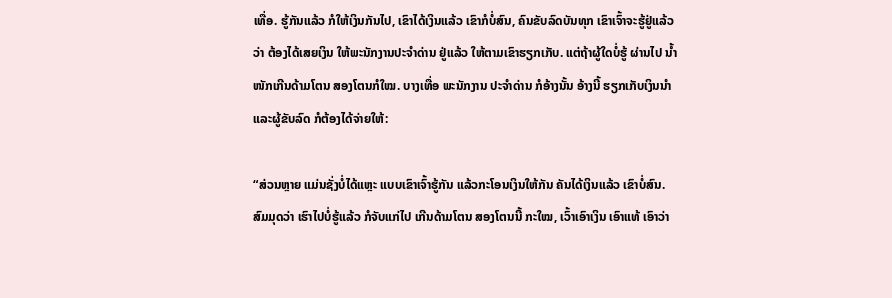ເທື່ອ. ຮູ້ກັນແລ້ວ ກໍໃຫ້ເງິນກັນໄປ, ເຂົາໄດ້ເງິນແລ້ວ ເຂົາກໍບໍ່ສົນ, ຄົນຂັບລົດບັນທຸກ ເຂົາເຈົ້າຈະຮູ້ຢູ່ແລ້ວ ວ່າ ຕ້ອງໄດ້ເສຍເງິນ ໃຫ້ພະນັກງານປະຈໍາດ່ານ ຢູ່ແລ້ວ ໃຫ້ຕາມເຂົາຮຽກເກັບ. ແຕ່ຖ້າຜູ້ໃດບໍ່ຮູ້ ຜ່ານໄປ ນໍ້າໜັກເກີນດ້າມໂຕນ ສອງໂຕນກໍໃໝ. ບາງເທື່ອ ພະນັກງານ ປະຈໍາດ່ານ ກໍອ້າງນັ້ນ ອ້າງນີ້ ຮຽກເກັບເງິນນໍາ ແລະຜູ້ຂັບລົດ ກໍຕ້ອງໄດ້ຈ່າຍໃຫ້:

“ສ່ວນຫຼາຍ ແມ່ນຊັ່ງບໍ່ໄດ້ແຫຼະ ແບບເຂົາເຈົ້າຮູ້ກັນ ແລ້ວກະໂອນເງິນໃຫ້ກັນ ຄັນໄດ້ເງິນແລ້ວ ເຂົາບໍ່ສົນ. ສົມມຸດວ່າ ເຮົາໄປບໍ່ຮູ້ແລ້ວ ກໍຈັບແກ່ໄປ ເກີນດ້າມໂຕນ ສອງໂຕນນີ້ ກະໃໝ, ເວົ້າເອົາເງິນ ເອົາແທ້ ເອົາວ່າ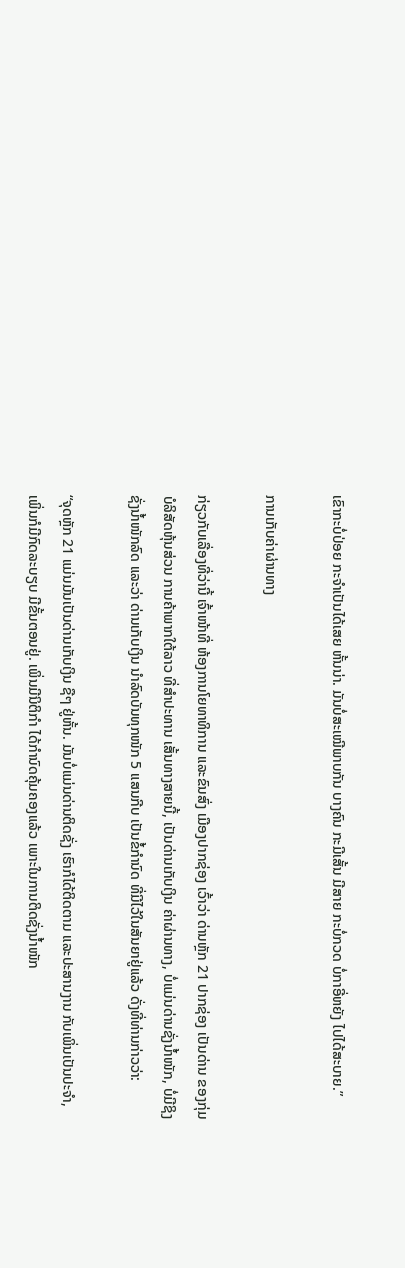ເຂົາກະບໍ່ປ່ອຍ ກະຈໍາເປັນໄດ້ເສຍ ຫັ້ນນ່າ. ມັນບໍ່ສະເໝີພາບກັນ ບາງຄົນ ກະມີເສັ້ນ ມີສາຍ ກະບໍ່ກວດ ບໍ່ກາອີ່ຫຍັງ ໄປໄດ້ສະບາຍ.”

ການເກັບຄ່າຜ່ານທາງ

ກ່ຽວກັບເລື່ອງທີ່ວ່ານີ້ ເຈົ້າໜ້າທີ່ ຫ້ອງການໂຍທາທິການ ແລະຂົນສົ່ງ ເມືອງປາກຊ່ອງ ເວົ້າວ່າ ດ່ານຫຼັກ 21 ປາກຊ່ອງ ເປັນດ່ານ ຂອງກຸ່ມບໍລິສັດຫຸ້ນສ່ວນ ການຄ້າພາກໃຕ້ລາວ ທີ່ສໍາປະທານ ເສັ້ນທາງສາຍນີ້, ເປັນດ່ານເກັບເງິນ ຄ່າຜ່ານທາງ, ບໍ່ແມ່ນດ່ານຊັ່ງນໍ້າໜັກ, ບໍ່ມີຊິງຊັ່ງນໍ້າໜັກລົດ ແລະວ່າ ດ່ານເກັບເງິນ ນໍາລົດບັນທຸກໜັກ 5 ແສນກີບ ເປັນຂໍ້ກໍານົດ ທີ່ມີໄວ້ໃນສັນຍາຢູ່ແລ້ວ ດັ່ງທີ່ທ່ານກ່າວວ່າ:

“ຈຸດຫຼັກ 21 ແມ່ນມັນເປັນດ່ານເກັບເງິນ ຊືໆ ຢູ່ຫັ້ນ. ມັນບໍ່ແມ່ນດ່ານຕິດຊັ່ງ ເຮົາກໍໄດ້ຕິດຕາມ ແລະປະສານງານ ກັບເພິ່ນເປັນປະຈໍາ, ເພິ່ນກໍມີກົດລະບຽບ ມີຂັ້ນຕອນຢູ່. ເພິ່ນມີນິຕິກໍາ ໄດ້ກໍານົດຄຸ້ມຄອງແລ້ວ ເພາະໃນການຕິດຊັ່ງນໍ້າໜັກ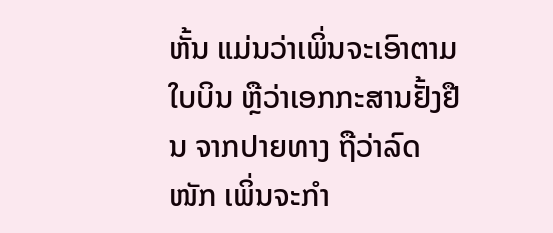ຫັ້ນ ແມ່ນວ່າເພິ່ນຈະເອົາຕາມໃບບິນ ຫຼືວ່າເອກກະສານຢັ້ງຢືນ ຈາກປາຍທາງ ຖືວ່າລົດໜັກ ເພິ່ນຈະກໍາ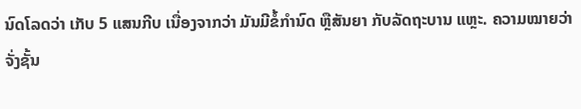ນົດໂລດວ່າ ເກັບ 5 ແສນກີບ ເນື່ອງຈາກວ່າ ມັນມີຂໍ້ກໍານົດ ຫຼືສັນຍາ ກັບລັດຖະບານ ແຫຼະ. ຄວາມໝາຍວ່າຈັ່ງຊັ້ນ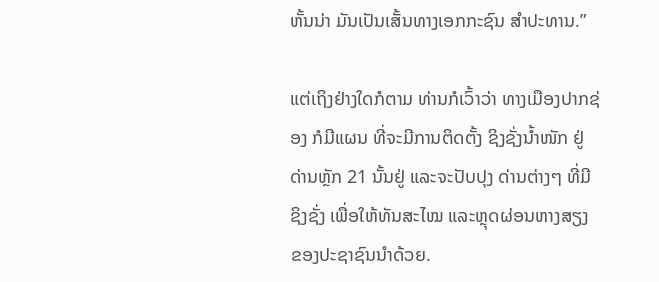ຫັ້ນນ່າ ມັນເປັນເສັ້ນທາງເອກກະຊົນ ສໍາປະທານ.”

ແຕ່ເຖິງຢ່າງໃດກໍຕາມ ທ່ານກໍເວົ້າວ່າ ທາງເມືອງປາກຊ່ອງ ກໍມີແຜນ ທີ່ຈະມີການຕິດຕັ້ງ ຊິງຊັ່ງນໍ້າໜັກ ຢູ່ດ່ານຫຼັກ 21 ນັ້ນຢູ່ ແລະຈະປັບປຸງ ດ່ານຕ່າງໆ ທີ່ມີຊິງຊັ່ງ ເພື່ອໃຫ້ທັນສະໄໝ ແລະຫຼຸດຜ່ອນຫາງສຽງ ຂອງປະຊາຊົນນໍາດ້ວຍ.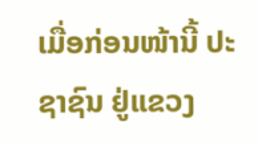ເມື່ອກ່ອນໜ້ານີ້ ປະຊາຊົນ ຢູ່ແຂວງ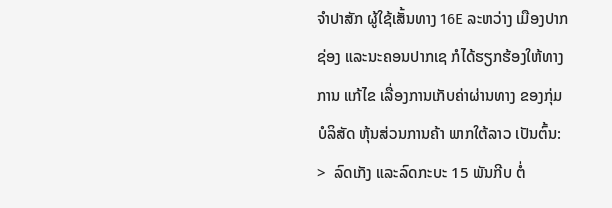ຈໍາປາສັກ ຜູ້ໃຊ້ເສັ້ນທາງ 16E ລະຫວ່າງ ເມືອງປາກຊ່ອງ ແລະນະຄອນປາກເຊ ກໍໄດ້ຮຽກຮ້ອງໃຫ້ທາງການ ແກ້ໄຂ ເລື່ອງການເກັບຄ່າຜ່ານທາງ ຂອງກຸ່ມບໍລິສັດ ຫຸ້ນສ່ວນການຄ້າ ພາກໃຕ້ລາວ ເປັນຕົ້ນ:
>  ລົດເກັງ ແລະລົດກະບະ 15 ພັນກີບ ຕໍ່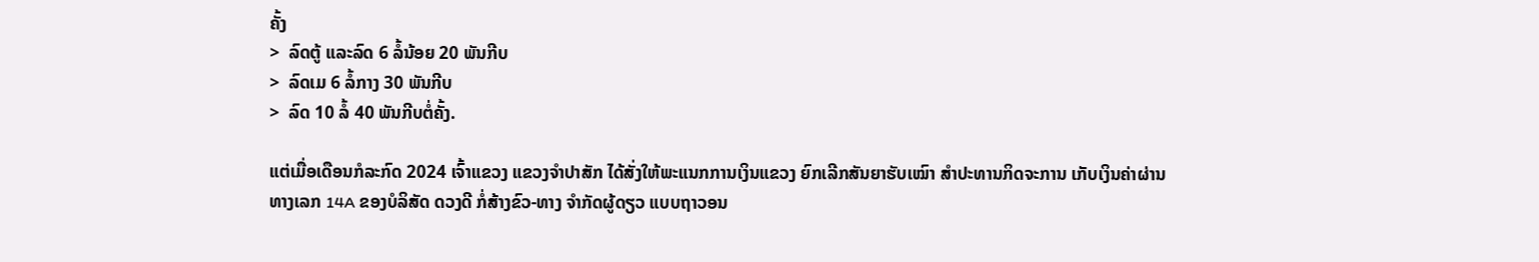ຄັ້ງ
>  ລົດຕູ້ ແລະລົດ 6 ລໍ້ນ້ອຍ 20 ພັນກີບ
>  ລົດເມ 6 ລໍ້ກາງ 30 ພັນກີບ
>  ລົດ 10 ລໍ້ 40 ພັນກີບຕໍ່ຄັ້ງ.

ແຕ່ເມື່ອເດືອນກໍລະກົດ 2024 ເຈົ້າແຂວງ ແຂວງຈຳປາສັກ ໄດ້ສັ່ງໃຫ້ພະແນກການເງິນແຂວງ ຍົກເລີກສັນຍາຮັບເໝົາ ສໍາປະທານກິດຈະການ ເກັບເງິນຄ່າຜ່ານທາງເລກ 14A ຂອງບໍລິສັດ ດວງດີ ກໍ່ສ້າງຂົວ-ທາງ ຈໍາກັດຜູ້ດຽວ ແບບຖາວອນ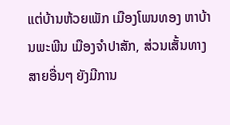ແຕ່ບ້ານຫ້ວຍເພັກ ເມືອງໂພນທອງ ຫາບ້ານພະພີນ ເມືອງຈໍາປາສັກ, ສ່ວນເສັ້ນທາງສາຍອື່ນໆ ຍັງມີການ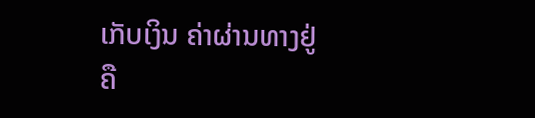ເກັບເງິນ ຄ່າຜ່ານທາງຢູ່ຄື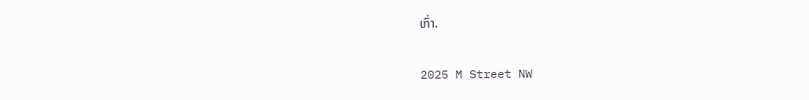ເກົ່າ.

2025 M Street NW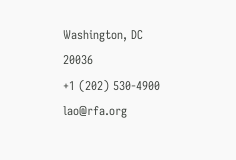Washington, DC 20036
+1 (202) 530-4900
lao@rfa.org